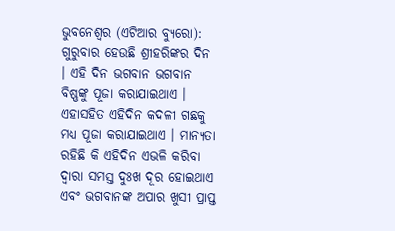ଭୁବନେଶ୍ୱର (ଏଟିଆର ବ୍ୟୁରୋ): ଗୁରୁବାର ହେଉଛି ଶ୍ରୀହରିଙ୍କର ଦିନ । ଏହି ଦିନ ଭଗବାନ ଭଗବାନ ବିଷ୍ଣଙ୍କୁ ପୂଜା କରାଯାଇଥାଏ । ଏହାସହିତ ଏହିଦିନ କଦଳୀ ଗଛକୁ ମଧ୍ୟ ପୂଜା କରାଯାଇଥାଏ । ମାନ୍ୟତା ରହିଛି କି ଏହିଦିନ ଏଭଳି କରିବା ଦ୍ୱାରା ସମସ୍ତ ଦୁଃଖ ଦୂର ହୋଇଥାଏ ଏବଂ ଭଗବାନଙ୍କ ଅପାର ଖୁସୀ ପ୍ରାପ୍ତ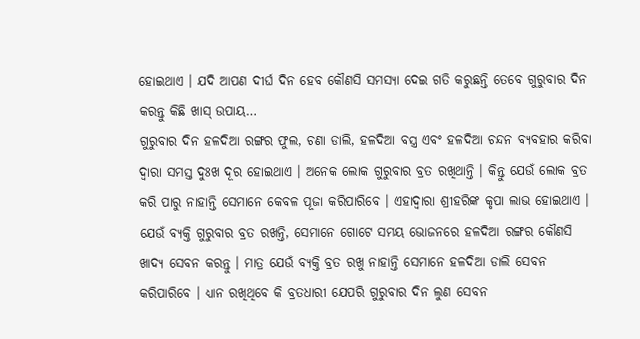ହୋଇଥାଏ । ଯଦି ଆପଣ ଦୀର୍ଘ ଦିନ ହେବ କୌଣସି ସମସ୍ୟା ଦେଇ ଗତି କରୁଛନ୍ତି ତେବେ ଗୁରୁବାର ଦିନ କରନ୍ତୁ କିଛି ଖାସ୍ ଉପାୟ…
ଗୁରୁବାର ଦିନ ହଳଦିଆ ରଙ୍ଗର ଫୁଲ, ଚଣା ଡାଲି, ହଳଦିଆ ବସ୍ତ୍ର ଏବଂ ହଳଦିଆ ଚନ୍ଦନ ବ୍ୟବହାର କରିବା ଦ୍ୱାରା ସମସ୍ତ ଦୁଃଖ ଦୂର ହୋଇଥାଏ । ଅନେକ ଲୋକ ଗୁରୁବାର ବ୍ରତ ରଖିଥାନ୍ତି । କିନ୍ତୁ ଯେଉଁ ଲୋକ ବ୍ରତ କରି ପାରୁ ନାହାନ୍ତି ସେମାନେ କେବଳ ପୂଜା କରିପାରିବେ । ଏହାଦ୍ୱାରା ଶ୍ରୀହରିଙ୍କ କୃପା ଲାଭ ହୋଇଥାଏ ।
ଯେଉଁ ବ୍ୟକ୍ତି ଗୁରୁବାର ବ୍ରତ ରଖନ୍ତି, ସେମାନେ ଗୋଟେ ସମୟ ଭୋଜନରେ ହଳଦିଆ ରଙ୍ଗର କୌଣସି ଖାଦ୍ୟ ସେବନ କରନ୍ତୁ । ମାତ୍ର ଯେଉଁ ବ୍ୟକ୍ତି ବ୍ରତ ରଖୁ ନାହାନ୍ତି ସେମାନେ ହଳଦିଆ ଡାଲି ସେବନ କରିପାରିବେ । ଧ୍ୟାନ ରଖିଥିବେ କି ବ୍ରତଧାରୀ ଯେପରି ଗୁରୁବାର ଦିନ ଲୁଣ ସେବନ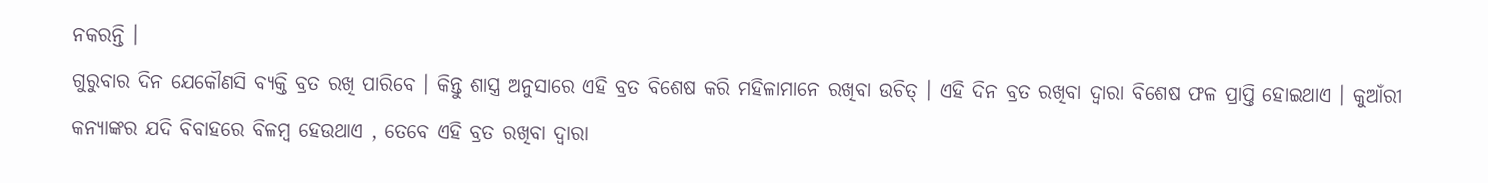ନକରନ୍ତି ।
ଗୁରୁବାର ଦିନ ଯେକୌଣସି ବ୍ୟକ୍ତି ବ୍ରତ ରଖି ପାରିବେ । କିନ୍ତୁ ଶାସ୍ତ୍ର ଅନୁସାରେ ଏହି ବ୍ରତ ବିଶେଷ କରି ମହିଳାମାନେ ରଖିବା ଉଚିତ୍ । ଏହି ଦିନ ବ୍ରତ ରଖିବା ଦ୍ୱାରା ବିଶେଷ ଫଳ ପ୍ରାପ୍ତି ହୋଇଥାଏ । କୁଆଁରୀ କନ୍ୟାଙ୍କର ଯଦି ବିବାହରେ ବିଳମ୍ବ ହେଉଥାଏ , ତେବେ ଏହି ବ୍ରତ ରଖିବା ଦ୍ୱାରା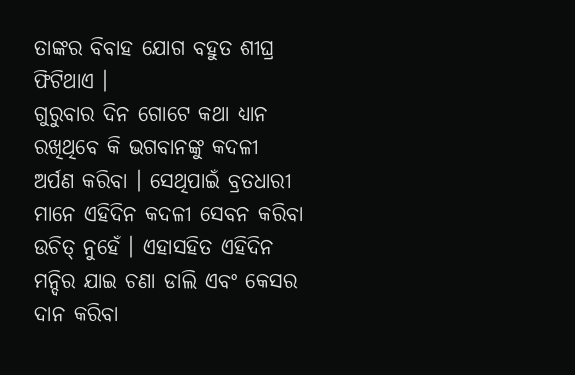ତାଙ୍କର ବିବାହ ଯୋଗ ବହୁତ ଶୀଘ୍ର ଫିଟିଥାଏ ।
ଗୁରୁବାର ଦିନ ଗୋଟେ କଥା ଧ୍ୟାନ ରଖିଥିବେ କି ଭଗବାନଙ୍କୁ କଦଳୀ ଅର୍ପଣ କରିବା । ସେଥିପାଇଁ ବ୍ରତଧାରୀ ମାନେ ଏହିଦିନ କଦଳୀ ସେବନ କରିବା ଉଚିତ୍ ନୁହେଁ । ଏହାସହିତ ଏହିଦିନ ମନ୍ଦିର ଯାଇ ଚଣା ଡାଲି ଏବଂ କେସର ଦାନ କରିବା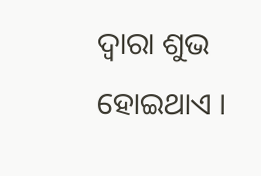ଦ୍ୱାରା ଶୁଭ ହୋଇଥାଏ ।